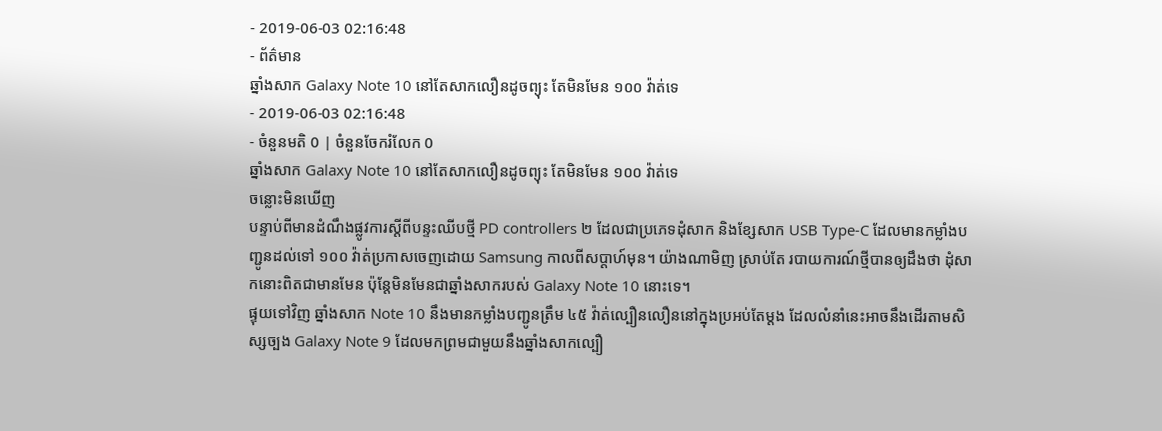- 2019-06-03 02:16:48
- ព័ត៌មាន
ឆ្នាំងសាក Galaxy Note 10 នៅតែសាកលឿនដូចព្យុះ តែមិនមែន ១០០ វ៉ាត់ទេ
- 2019-06-03 02:16:48
- ចំនួនមតិ 0 | ចំនួនចែករំលែក 0
ឆ្នាំងសាក Galaxy Note 10 នៅតែសាកលឿនដូចព្យុះ តែមិនមែន ១០០ វ៉ាត់ទេ
ចន្លោះមិនឃើញ
បន្ទាប់ពីមានដំណឹងផ្លូវការស្ដីពីបន្ទះឈីបថ្មី PD controllers ២ ដែលជាប្រភេទដុំសាក និងខ្សែសាក USB Type-C ដែលមានកម្លាំងបញ្ជូនដល់ទៅ ១០០ វ៉ាត់ប្រកាសចេញដោយ Samsung កាលពីសប្ដាហ៍មុន។ យ៉ាងណាមិញ ស្រាប់តែ របាយការណ៍ថ្មីបានឲ្យដឹងថា ដុំសាកនោះពិតជាមានមែន ប៉ុន្តែមិនមែនជាឆ្នាំងសាករបស់ Galaxy Note 10 នោះទេ។
ផ្ទុយទៅវិញ ឆ្នាំងសាក Note 10 នឹងមានកម្លាំងបញ្ជូនត្រឹម ៤៥ វ៉ាត់ល្បឿនលឿននៅក្នុងប្រអប់តែម្តង ដែលលំនាំនេះអាចនឹងដើរតាមសិស្សច្បង Galaxy Note 9 ដែលមកព្រមជាមួយនឹងឆ្នាំងសាកល្បឿ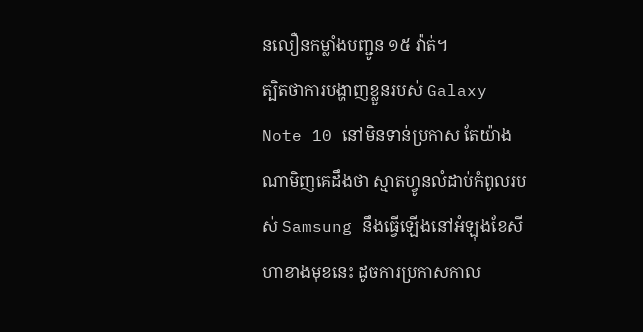នលឿនកម្លាំងបញ្ជូន ១៥ វ៉ាត់។
ត្បិតថាការបង្ហាញខ្លួនរបស់ Galaxy Note 10 នៅមិនទាន់ប្រកាស តែយ៉ាងណាមិញគេដឹងថា ស្មាតហ្វូនលំដាប់កំពូលរបស់ Samsung នឹងធ្វើឡើងនៅអំឡុងខែសីហាខាងមុខនេះ ដូចការប្រកាសកាល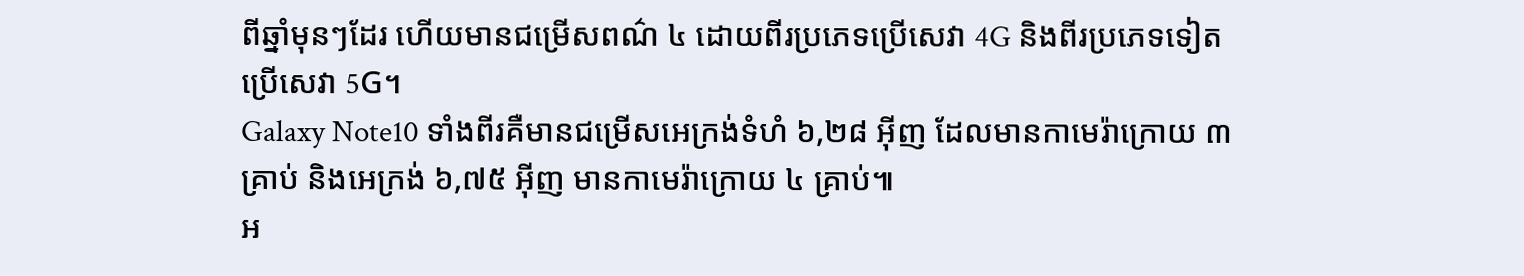ពីឆ្នាំមុនៗដែរ ហើយមានជម្រើសពណ៌ ៤ ដោយពីរប្រភេទប្រើសេវា 4G និងពីរប្រភេទទៀតប្រើសេវា 5G។
Galaxy Note10 ទាំងពីរគឺមានជម្រើសអេក្រង់ទំហំ ៦,២៨ អ៊ីញ ដែលមានកាមេរ៉ាក្រោយ ៣ គ្រាប់ និងអេក្រង់ ៦,៧៥ អ៊ីញ មានកាមេរ៉ាក្រោយ ៤ គ្រាប់៕
អ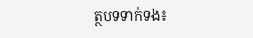ត្ថបទទាក់ទង៖